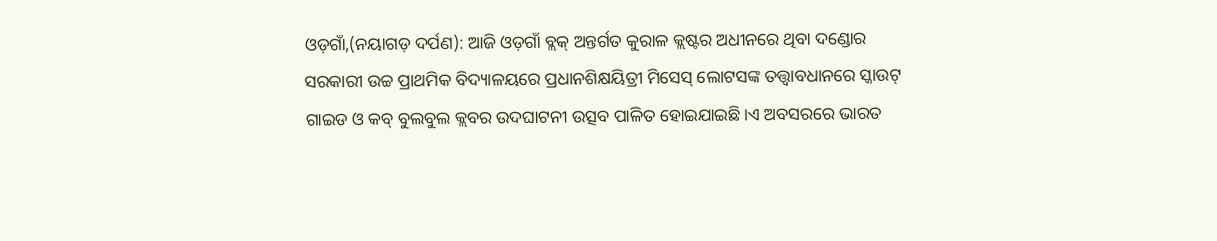ଓଡ଼ଗାଁ,(ନୟାଗଡ଼ ଦର୍ପଣ): ଆଜି ଓଡ଼ଗାଁ ବ୍ଲକ୍ ଅନ୍ତର୍ଗତ କୁରାଳ କ୍ଲଷ୍ଟର ଅଧୀନରେ ଥିବା ଦଣ୍ଡୋର ସରକାରୀ ଉଚ୍ଚ ପ୍ରାଥମିକ ବିଦ୍ୟାଳୟରେ ପ୍ରଧାନଶିକ୍ଷୟିତ୍ରୀ ମିସେସ୍ ଲୋଟସଙ୍କ ତତ୍ତ୍ୱାବଧାନରେ ସ୍କାଉଟ୍ ଗାଇଡ ଓ କବ୍ ବୁଲବୁଲ କ୍ଲବର ଉଦଘାଟନୀ ଉତ୍ସବ ପାଳିତ ହୋଇଯାଇଛି।ଏ ଅବସରରେ ଭାରତ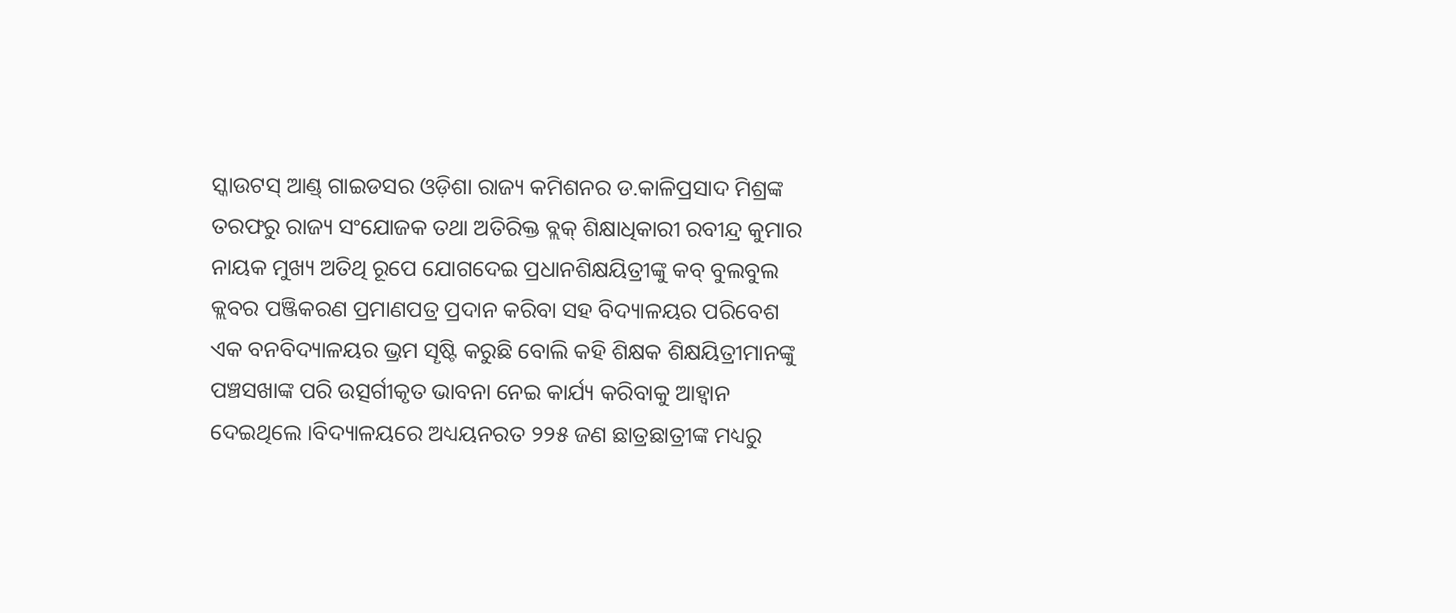ସ୍କାଉଟସ୍ ଆଣ୍ଡ୍ ଗାଇଡସର ଓଡ଼ିଶା ରାଜ୍ୟ କମିଶନର ଡ.କାଳିପ୍ରସାଦ ମିଶ୍ରଙ୍କ ତରଫରୁ ରାଜ୍ୟ ସଂଯୋଜକ ତଥା ଅତିରିକ୍ତ ବ୍ଲକ୍ ଶିକ୍ଷାଧିକାରୀ ରବୀନ୍ଦ୍ର କୁମାର ନାୟକ ମୁଖ୍ୟ ଅତିଥି ରୂପେ ଯୋଗଦେଇ ପ୍ରଧାନଶିକ୍ଷୟିତ୍ରୀଙ୍କୁ କବ୍ ବୁଲବୁଲ କ୍ଲବର ପଞ୍ଜିକରଣ ପ୍ରମାଣପତ୍ର ପ୍ରଦାନ କରିବା ସହ ବିଦ୍ୟାଳୟର ପରିବେଶ ଏକ ବନବିଦ୍ୟାଳୟର ଭ୍ରମ ସୄଷ୍ଟି କରୁଛି ବୋଲି କହି ଶିକ୍ଷକ ଶିକ୍ଷୟିତ୍ରୀମାନଙ୍କୁ ପଞ୍ଚସଖାଙ୍କ ପରି ଉତ୍ସର୍ଗୀକୃତ ଭାବନା ନେଇ କାର୍ଯ୍ୟ କରିବାକୁ ଆହ୍ୱାନ ଦେଇଥିଲେ ।ବିଦ୍ୟାଳୟରେ ଅଧ୍ୟୟନରତ ୨୨୫ ଜଣ ଛାତ୍ରଛାତ୍ରୀଙ୍କ ମଧ୍ୟରୁ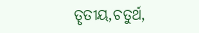ତୄତୀୟ,ଚତୁର୍ଥ,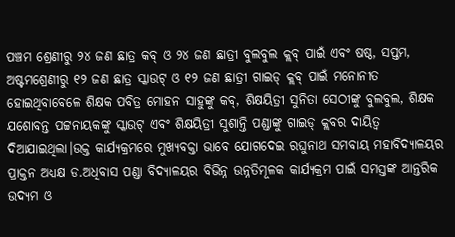ପଞ୍ଚମ ଶ୍ରେଣୀରୁ ୨୪ ଜଣ ଛାତ୍ର କବ୍ ଓ ୨୪ ଜଣ ଛାତ୍ରୀ ବୁଲବୁଲ କ୍ଲବ୍ ପାଇଁ ଏବଂ ଷଷ୍ଠ, ସପ୍ତମ, ଅଷ୍ଟମଶ୍ରେଣୀରୁ ୧୨ ଜଣ ଛାତ୍ର ସ୍କାଉଟ୍ ଓ ୧୨ ଜଣ ଛାତ୍ରୀ ଗାଇଡ୍ କ୍ଲବ୍ ପାଇଁ ମନୋନୀତ ହୋଇଥିବାବେଳେ ଶିକ୍ଷକ ପବିତ୍ର ମୋହନ ସାହୁଙ୍କୁ କବ୍, ଶିକ୍ଷୟିତ୍ରୀ ସୁନିତା ସେଠୀଙ୍କୁ ବୁଲବୁଲ, ଶିକ୍ଷକ ଯଶୋବନ୍ତ ପଟ୍ଟନାୟକଙ୍କୁ ସ୍କାଉଟ୍ ଏବଂ ଶିକ୍ଷୟିତ୍ରୀ ସୁଶାନ୍ତି ପଣ୍ଡାଙ୍କୁ ଗାଇଡ୍ କ୍ଲବର ଦାୟିତ୍ୱ ଦିଆଯାଇଥିଲା।ଉକ୍ତ କାର୍ଯ୍ୟକ୍ରମରେ ମୁଖ୍ୟବକ୍ତା ଭାବେ ଯୋଗଦେଇ ରଘୁନାଥ ସମବାୟ ମହାବିଦ୍ୟାଳୟର ପ୍ରାକ୍ତନ ଅଧ୍ୟକ୍ଷ ଡ.ଅଧିବାସ ପଣ୍ଡା ବିଦ୍ୟାଳୟର ବିଭିନ୍ନ ଉନ୍ନତିମୂଳକ କାର୍ଯ୍ୟକ୍ରମ ପାଇଁ ସମସ୍ତଙ୍କ ଆନ୍ତରିକ ଉଦ୍ୟମ ଓ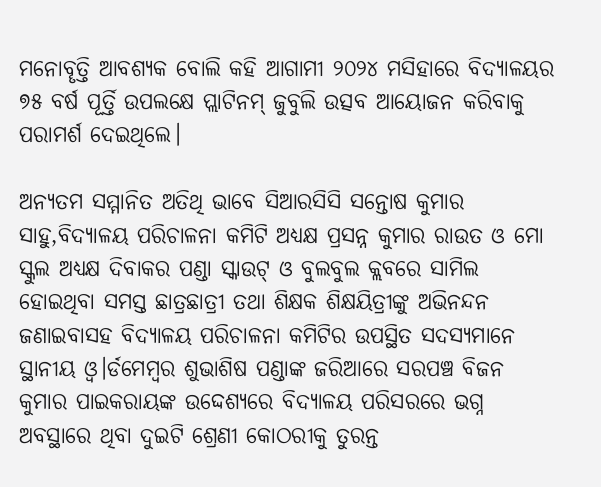ମନୋବୄତ୍ତି ଆବଶ୍ୟକ ବୋଲି କହି ଆଗାମୀ ୨୦୨୪ ମସିହାରେ ବିଦ୍ୟାଳୟର ୭୫ ବର୍ଷ ପୂର୍ତ୍ତି ଉପଲକ୍ଷେ ପ୍ଲାଟିନମ୍ ଜୁବୁଲି ଉତ୍ସବ ଆୟୋଜନ କରିବାକୁ ପରାମର୍ଶ ଦେଇଥିଲେ।

ଅନ୍ୟତମ ସମ୍ମାନିତ ଅତିଥି ଭାବେ ସିଆରସିସି ସନ୍ତୋଷ କୁମାର ସାହୁ,ବିଦ୍ୟାଳୟ ପରିଚାଳନା କମିଟି ଅଧ୍ୟକ୍ଷ ପ୍ରସନ୍ନ କୁମାର ରାଉତ ଓ ମୋ ସ୍କୁଲ ଅଧ୍ୟକ୍ଷ ଦିବାକର ପଣ୍ଡା ସ୍କାଉଟ୍ ଓ ବୁଲବୁଲ କ୍ଲବରେ ସାମିଲ ହୋଇଥିବା ସମସ୍ତ ଛାତ୍ରଛାତ୍ରୀ ତଥା ଶିକ୍ଷକ ଶିକ୍ଷୟିତ୍ରୀଙ୍କୁ ଅଭିନନ୍ଦନ ଜଣାଇବାସହ ବିଦ୍ୟାଳୟ ପରିଚାଳନା କମିଟିର ଉପସ୍ଥିତ ସଦସ୍ୟମାନେ ସ୍ଥାନୀୟ ଓ୍ୱ।ର୍ଡମେମ୍ବର ଶୁଭାଶିଷ ପଣ୍ଡାଙ୍କ ଜରିଆରେ ସରପଞ୍ଚ ବିଜନ କୁମାର ପାଇକରାୟଙ୍କ ଉଦ୍ଦେଶ୍ୟରେ ବିଦ୍ୟାଳୟ ପରିସରରେ ଭଗ୍ନ ଅବସ୍ଥାରେ ଥିବା ଦୁଇଟି ଶ୍ରେଣୀ କୋଠରୀକୁ ତୁରନ୍ତ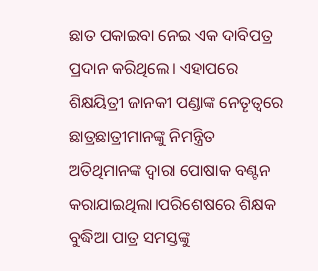ଛାତ ପକାଇବା ନେଇ ଏକ ଦାବିପତ୍ର ପ୍ରଦାନ କରିଥିଲେ। ଏହାପରେ ଶିକ୍ଷୟିତ୍ରୀ ଜାନକୀ ପଣ୍ଡାଙ୍କ ନେତୄତ୍ୱରେ ଛାତ୍ରଛାତ୍ରୀମାନଙ୍କୁ ନିମନ୍ତ୍ରିତ ଅତିଥିମାନଙ୍କ ଦ୍ବାରା ପୋଷାକ ବଣ୍ଟନ କରାଯାଇଥିଲା।ପରିଶେଷରେ ଶିକ୍ଷକ ବୁଦ୍ଧିଆ ପାତ୍ର ସମସ୍ତଙ୍କୁ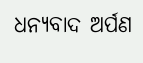ଧନ୍ୟବାଦ ଅର୍ପଣ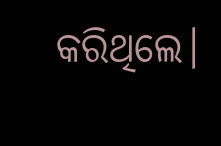କରିଥିଲେ।